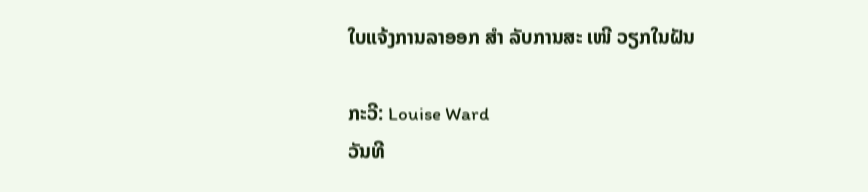ໃບແຈ້ງການລາອອກ ສຳ ລັບການສະ ເໜີ ວຽກໃນຝັນ

ກະວີ: Louise Ward
ວັນທີ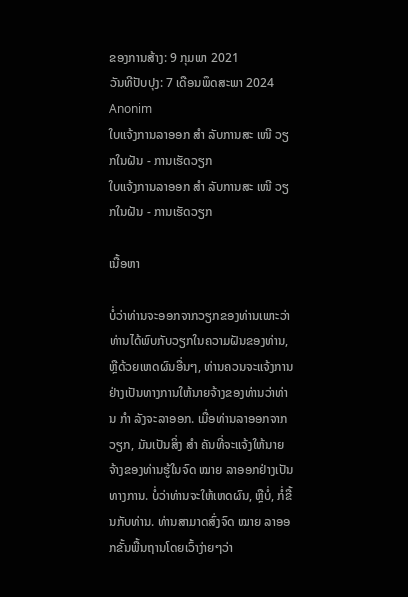ຂອງການສ້າງ: 9 ກຸມພາ 2021
ວັນທີປັບປຸງ: 7 ເດືອນພຶດສະພາ 2024
Anonim
ໃບແຈ້ງການລາອອກ ສຳ ລັບການສະ ເໜີ ວຽກໃນຝັນ - ການເຮັດວຽກ
ໃບແຈ້ງການລາອອກ ສຳ ລັບການສະ ເໜີ ວຽກໃນຝັນ - ການເຮັດວຽກ

ເນື້ອຫາ

ບໍ່ວ່າທ່ານຈະອອກຈາກວຽກຂອງທ່ານເພາະວ່າທ່ານໄດ້ພົບກັບວຽກໃນຄວາມຝັນຂອງທ່ານ, ຫຼືດ້ວຍເຫດຜົນອື່ນໆ, ທ່ານຄວນຈະແຈ້ງການຢ່າງເປັນທາງການໃຫ້ນາຍຈ້າງຂອງທ່ານວ່າທ່ານ ກຳ ລັງຈະລາອອກ. ເມື່ອທ່ານລາອອກຈາກວຽກ, ມັນເປັນສິ່ງ ສຳ ຄັນທີ່ຈະແຈ້ງໃຫ້ນາຍຈ້າງຂອງທ່ານຮູ້ໃນຈົດ ໝາຍ ລາອອກຢ່າງເປັນທາງການ. ບໍ່ວ່າທ່ານຈະໃຫ້ເຫດຜົນ, ຫຼືບໍ່, ກໍ່ຂື້ນກັບທ່ານ. ທ່ານສາມາດສົ່ງຈົດ ໝາຍ ລາອອກຂັ້ນພື້ນຖານໂດຍເວົ້າງ່າຍໆວ່າ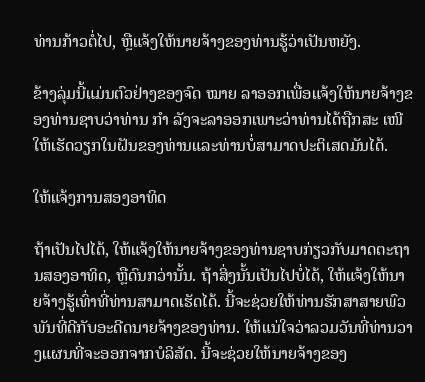ທ່ານກ້າວຕໍ່ໄປ, ຫຼືແຈ້ງໃຫ້ນາຍຈ້າງຂອງທ່ານຮູ້ວ່າເປັນຫຍັງ.

ຂ້າງລຸ່ມນີ້ແມ່ນຕົວຢ່າງຂອງຈົດ ໝາຍ ລາອອກເພື່ອແຈ້ງໃຫ້ນາຍຈ້າງຂອງທ່ານຊາບວ່າທ່ານ ກຳ ລັງຈະລາອອກເພາະວ່າທ່ານໄດ້ຖືກສະ ເໜີ ໃຫ້ເຮັດວຽກໃນຝັນຂອງທ່ານແລະທ່ານບໍ່ສາມາດປະຕິເສດມັນໄດ້.

ໃຫ້ແຈ້ງການສອງອາທິດ

ຖ້າເປັນໄປໄດ້, ໃຫ້ແຈ້ງໃຫ້ນາຍຈ້າງຂອງທ່ານຊາບກ່ຽວກັບມາດຕະຖານສອງອາທິດ, ຫຼືດົນກວ່ານັ້ນ. ຖ້າສິ່ງນັ້ນເປັນໄປບໍ່ໄດ້, ໃຫ້ແຈ້ງໃຫ້ນາຍຈ້າງຮູ້ເທົ່າທີ່ທ່ານສາມາດເຮັດໄດ້. ນີ້ຈະຊ່ວຍໃຫ້ທ່ານຮັກສາສາຍພົວພັນທີ່ດີກັບອະດີດນາຍຈ້າງຂອງທ່ານ. ໃຫ້ແນ່ໃຈວ່າລວມວັນທີ່ທ່ານວາງແຜນທີ່ຈະອອກຈາກບໍລິສັດ. ນີ້ຈະຊ່ວຍໃຫ້ນາຍຈ້າງຂອງ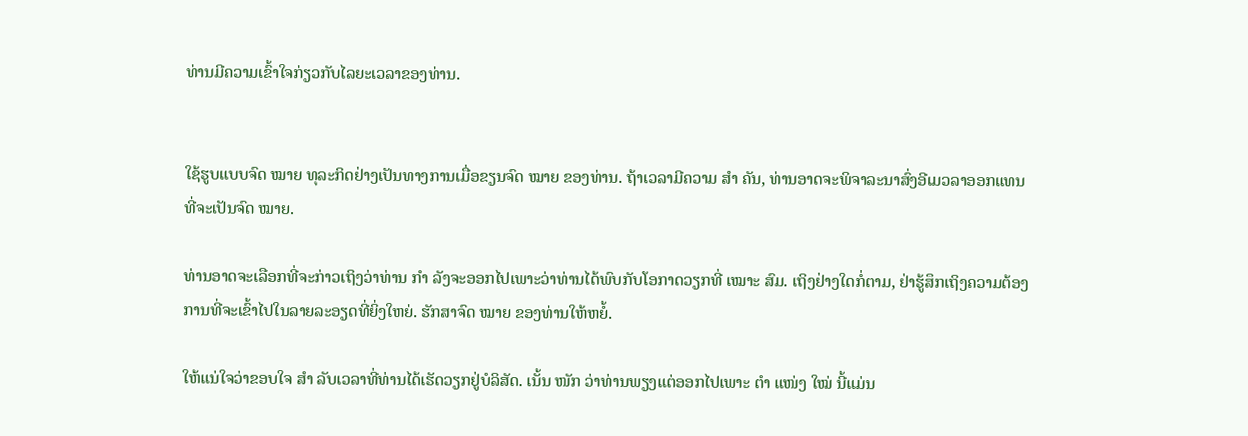ທ່ານມີຄວາມເຂົ້າໃຈກ່ຽວກັບໄລຍະເວລາຂອງທ່ານ.


ໃຊ້ຮູບແບບຈົດ ໝາຍ ທຸລະກິດຢ່າງເປັນທາງການເມື່ອຂຽນຈົດ ໝາຍ ຂອງທ່ານ. ຖ້າເວລາມີຄວາມ ສຳ ຄັນ, ທ່ານອາດຈະພິຈາລະນາສົ່ງອີເມວລາອອກແທນທີ່ຈະເປັນຈົດ ໝາຍ.

ທ່ານອາດຈະເລືອກທີ່ຈະກ່າວເຖິງວ່າທ່ານ ກຳ ລັງຈະອອກໄປເພາະວ່າທ່ານໄດ້ພົບກັບໂອກາດວຽກທີ່ ເໝາະ ສົມ. ເຖິງຢ່າງໃດກໍ່ຕາມ, ຢ່າຮູ້ສຶກເຖິງຄວາມຕ້ອງການທີ່ຈະເຂົ້າໄປໃນລາຍລະອຽດທີ່ຍິ່ງໃຫຍ່. ຮັກສາຈົດ ໝາຍ ຂອງທ່ານໃຫ້ຫຍໍ້.

ໃຫ້ແນ່ໃຈວ່າຂອບໃຈ ສຳ ລັບເວລາທີ່ທ່ານໄດ້ເຮັດວຽກຢູ່ບໍລິສັດ. ເນັ້ນ ໜັກ ວ່າທ່ານພຽງແຕ່ອອກໄປເພາະ ຕຳ ແໜ່ງ ໃໝ່ ນີ້ແມ່ນ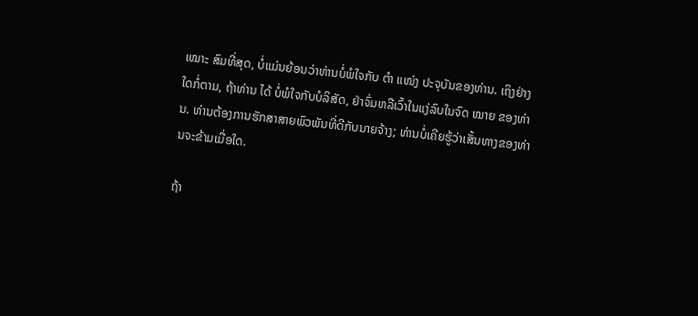ເໝາະ ສົມທີ່ສຸດ, ບໍ່ແມ່ນຍ້ອນວ່າທ່ານບໍ່ພໍໃຈກັບ ຕຳ ແໜ່ງ ປະຈຸບັນຂອງທ່ານ. ເຖິງຢ່າງໃດກໍ່ຕາມ, ຖ້າທ່ານ ໄດ້ ບໍ່ພໍໃຈກັບບໍລິສັດ, ຢ່າຈົ່ມຫລືເວົ້າໃນແງ່ລົບໃນຈົດ ໝາຍ ຂອງທ່ານ. ທ່ານຕ້ອງການຮັກສາສາຍພົວພັນທີ່ດີກັບນາຍຈ້າງ; ທ່ານບໍ່ເຄີຍຮູ້ວ່າເສັ້ນທາງຂອງທ່ານຈະຂ້າມເມື່ອໃດ.

ຖ້າ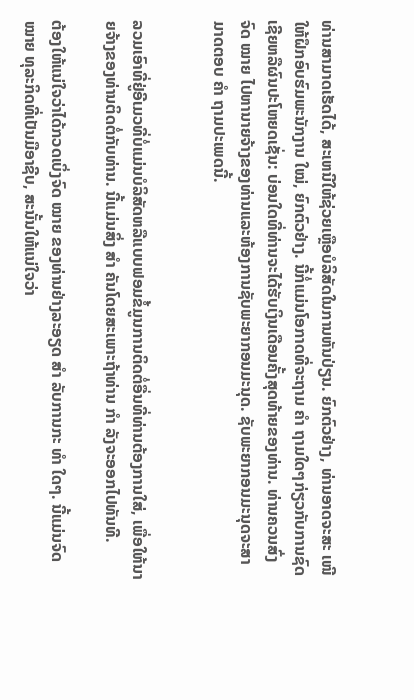ທ່ານສາມາດເຮັດໄດ້, ສະເຫນີໃຫ້ຊ່ວຍເຫຼືອບໍລິສັດໃນການຫັນປ່ຽນ. ຍົກຕົວຢ່າງ, ທ່ານອາດຈະສະ ເໜີ ໃຫ້ຝຶກອົບຮົມພະນັກງານ ໃໝ່, ຍົກຕົວຢ່າງ. ນີ້ກໍ່ແມ່ນໂອກາດທີ່ຈະຖາມ ຄຳ ຖາມໃດໆກ່ຽວກັບການຊົດເຊີຍຫລືຜົນປະໂຫຍດເຊັ່ນ: ບ່ອນໃດທີ່ທ່ານຈະໄດ້ຮັບເງິນເດືອນຄັ້ງສຸດທ້າຍຂອງທ່ານ. ທ່ານຄວນສົ່ງຈົດ ໝາຍ ໄປຫານາຍຈ້າງຂອງທ່ານແລະຫ້ອງການຊັບພະຍາກອນມະນຸດ. ຊັບພະຍາກອນມະນຸດຈະສາມາດຕອບ ຄຳ ຖາມປະເພດນີ້.


ລວມເອົາທີ່ຢູ່ອີເມວທີ່ບໍ່ແມ່ນບໍລິສັດຫລືແບບຟອມຂໍ້ມູນການຕິດຕໍ່ອື່ນທີ່ທ່ານຕ້ອງການໃສ່, ເພື່ອໃຫ້ນາຍຈ້າງຂອງທ່ານຕິດຕໍ່ກັບທ່ານ. ນີ້ແມ່ນສິ່ງ ສຳ ຄັນໂດຍສະເພາະຖ້າທ່ານ ກຳ ລັງຈະອອກໄປທັນທີ.

ຕ້ອງໃຫ້ແນ່ໃຈວ່າໄດ້ກວດເບິ່ງຈົດ ໝາຍ ຂອງທ່ານຢ່າງລະອຽດ ສຳ ລັບການກະ ທຳ ໃດໆ. ນີ້ແມ່ນຈົດ ໝາຍ ທຸລະກິດທີ່ເປັນມືອາຊີບ, ສະນັ້ນໃຫ້ແນ່ໃຈວ່າ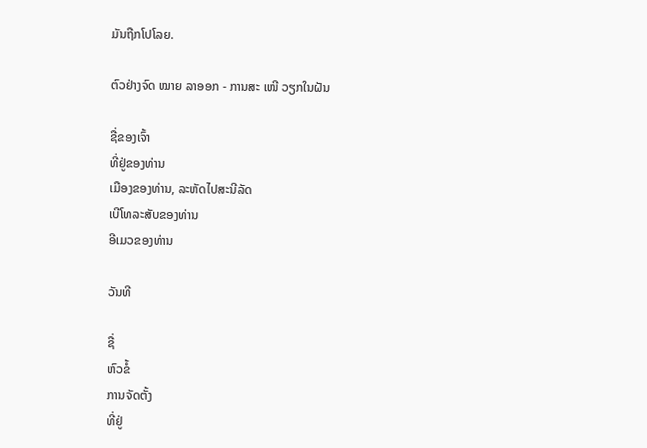ມັນຖືກໂປໂລຍ.

ຕົວຢ່າງຈົດ ໝາຍ ລາອອກ - ການສະ ເໜີ ວຽກໃນຝັນ

ຊື່ຂອງເຈົ້າ
ທີ່ຢູ່ຂອງທ່ານ
ເມືອງຂອງທ່ານ, ລະຫັດໄປສະນີລັດ
ເບີໂທລະສັບຂອງທ່ານ
ອີເມວຂອງທ່ານ

ວັນທີ

ຊື່
ຫົວຂໍ້
ການຈັດຕັ້ງ
ທີ່ຢູ່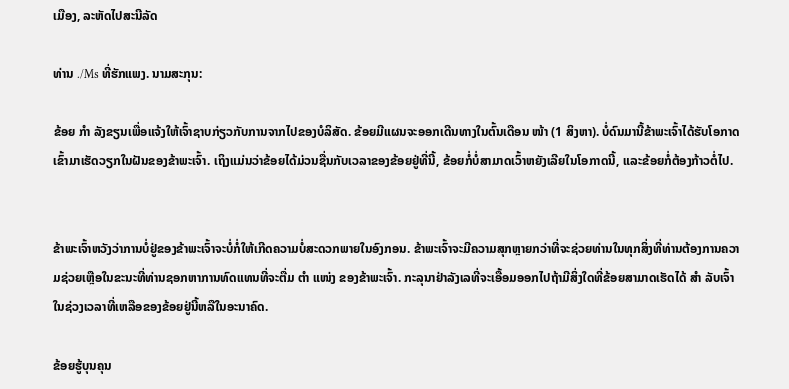ເມືອງ, ລະຫັດໄປສະນີລັດ

ທ່ານ ./Ms ທີ່ຮັກແພງ. ນາມສະກຸນ:

ຂ້ອຍ ກຳ ລັງຂຽນເພື່ອແຈ້ງໃຫ້ເຈົ້າຊາບກ່ຽວກັບການຈາກໄປຂອງບໍລິສັດ. ຂ້ອຍມີແຜນຈະອອກເດີນທາງໃນຕົ້ນເດືອນ ໜ້າ (1 ສິງຫາ). ບໍ່ດົນມານີ້ຂ້າພະເຈົ້າໄດ້ຮັບໂອກາດເຂົ້າມາເຮັດວຽກໃນຝັນຂອງຂ້າພະເຈົ້າ. ເຖິງແມ່ນວ່າຂ້ອຍໄດ້ມ່ວນຊື່ນກັບເວລາຂອງຂ້ອຍຢູ່ທີ່ນີ້, ຂ້ອຍກໍ່ບໍ່ສາມາດເວົ້າຫຍັງເລີຍໃນໂອກາດນີ້, ແລະຂ້ອຍກໍ່ຕ້ອງກ້າວຕໍ່ໄປ.


ຂ້າພະເຈົ້າຫວັງວ່າການບໍ່ຢູ່ຂອງຂ້າພະເຈົ້າຈະບໍ່ກໍ່ໃຫ້ເກີດຄວາມບໍ່ສະດວກພາຍໃນອົງກອນ. ຂ້າພະເຈົ້າຈະມີຄວາມສຸກຫຼາຍກວ່າທີ່ຈະຊ່ວຍທ່ານໃນທຸກສິ່ງທີ່ທ່ານຕ້ອງການຄວາມຊ່ວຍເຫຼືອໃນຂະນະທີ່ທ່ານຊອກຫາການທົດແທນທີ່ຈະຕື່ມ ຕຳ ແໜ່ງ ຂອງຂ້າພະເຈົ້າ. ກະລຸນາຢ່າລັງເລທີ່ຈະເອື້ອມອອກໄປຖ້າມີສິ່ງໃດທີ່ຂ້ອຍສາມາດເຮັດໄດ້ ສຳ ລັບເຈົ້າໃນຊ່ວງເວລາທີ່ເຫລືອຂອງຂ້ອຍຢູ່ນີ້ຫລືໃນອະນາຄົດ.

ຂ້ອຍຮູ້ບຸນຄຸນ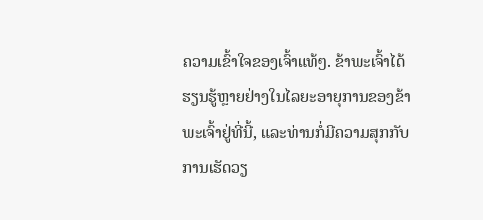ຄວາມເຂົ້າໃຈຂອງເຈົ້າແທ້ໆ. ຂ້າພະເຈົ້າໄດ້ຮຽນຮູ້ຫຼາຍຢ່າງໃນໄລຍະອາຍຸການຂອງຂ້າພະເຈົ້າຢູ່ທີ່ນີ້, ແລະທ່ານກໍ່ມີຄວາມສຸກກັບການເຮັດວຽ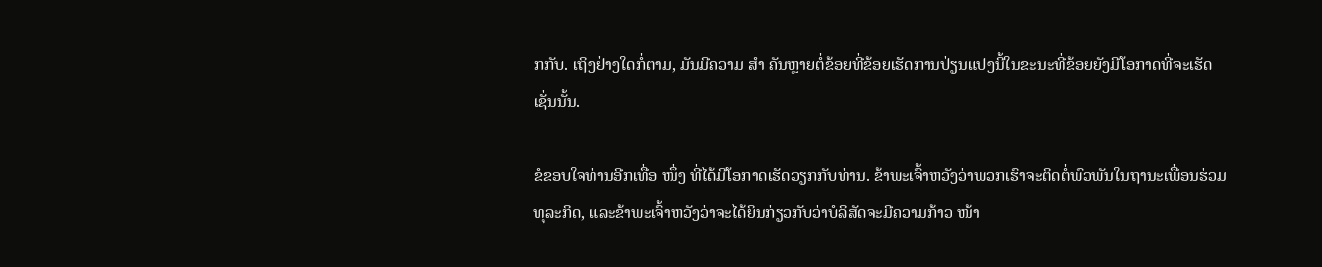ກກັບ. ເຖິງຢ່າງໃດກໍ່ຕາມ, ມັນມີຄວາມ ສຳ ຄັນຫຼາຍຕໍ່ຂ້ອຍທີ່ຂ້ອຍເຮັດການປ່ຽນແປງນີ້ໃນຂະນະທີ່ຂ້ອຍຍັງມີໂອກາດທີ່ຈະເຮັດເຊັ່ນນັ້ນ.

ຂໍຂອບໃຈທ່ານອີກເທື່ອ ໜຶ່ງ ທີ່ໄດ້ມີໂອກາດເຮັດວຽກກັບທ່ານ. ຂ້າພະເຈົ້າຫວັງວ່າພວກເຮົາຈະຕິດຕໍ່ພົວພັນໃນຖານະເພື່ອນຮ່ວມທຸລະກິດ, ແລະຂ້າພະເຈົ້າຫວັງວ່າຈະໄດ້ຍິນກ່ຽວກັບວ່າບໍລິສັດຈະມີຄວາມກ້າວ ໜ້າ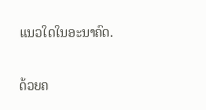ແນວໃດໃນອະນາຄົດ.

ດ້ວຍຄ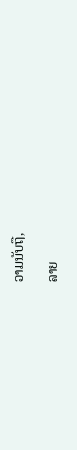ວາມນັບຖື,

ລາຍ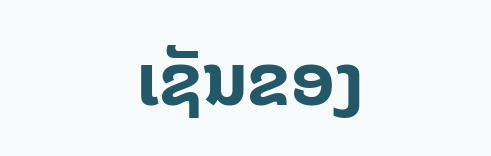ເຊັນຂອງ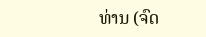ທ່ານ (ຈົດ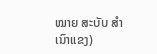ໝາຍ ສະບັບ ສຳ ເນົາແຂງ)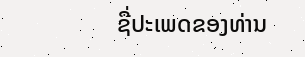ຊື່ປະເພດຂອງທ່ານ